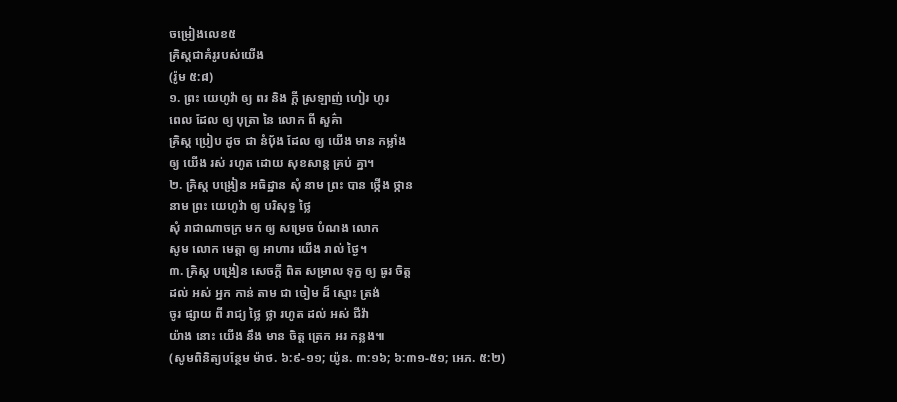ចម្រៀងលេខ៥
គ្រិស្តជាគំរូរបស់យើង
(រ៉ូម ៥:៨)
១. ព្រះ យេហូវ៉ា ឲ្យ ពរ និង ក្ដី ស្រឡាញ់ ហៀរ ហូរ
ពេល ដែល ឲ្យ បុត្រា នៃ លោក ពី សួគ៌ា
គ្រិស្ត ប្រៀប ដូច ជា នំប៉័ង ដែល ឲ្យ យើង មាន កម្លាំង
ឲ្យ យើង រស់ រហូត ដោយ សុខសាន្ត គ្រប់ គ្នា។
២. គ្រិស្ត បង្រៀន អធិដ្ឋាន សុំ នាម ព្រះ បាន ថ្កើង ថ្កាន
នាម ព្រះ យេហូវ៉ា ឲ្យ បរិសុទ្ធ ថ្លៃ
សុំ រាជាណាចក្រ មក ឲ្យ សម្រេច បំណង លោក
សូម លោក មេត្ដា ឲ្យ អាហារ យើង រាល់ ថ្ងៃ។
៣. គ្រិស្ត បង្រៀន សេចក្ដី ពិត សម្រាល ទុក្ខ ឲ្យ ធូរ ចិត្ត
ដល់ អស់ អ្នក កាន់ តាម ជា ចៀម ដ៏ ស្មោះ ត្រង់
ចូរ ផ្សាយ ពី រាជ្យ ថ្លៃ ថ្លា រហូត ដល់ អស់ ជីវ៉ា
យ៉ាង នោះ យើង នឹង មាន ចិត្ត ត្រេក អរ កន្លង៕
(សូមពិនិត្យបន្ថែម ម៉ាថ. ៦:៩-១១; យ៉ូន. ៣:១៦; ៦:៣១-៥១; អេភ. ៥:២)